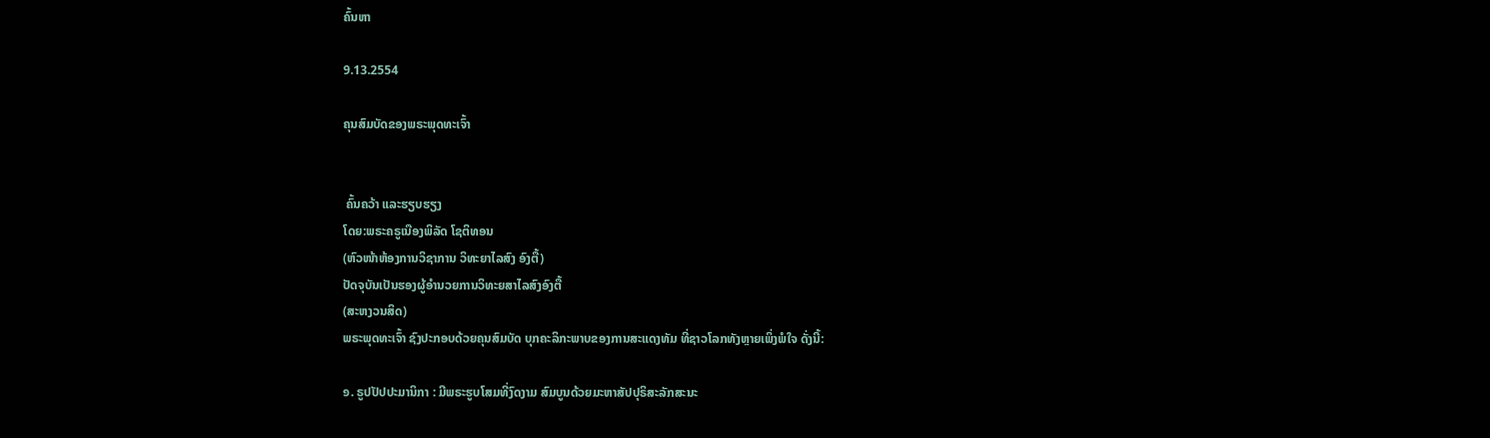ຄົ້ນຫາ

9.13.2554

ຄຸນສົມບັດຂອງພຣະພຸດທະເຈົ້າ


 ຄົ້ນຄວ້າ ແລະຮຽບຮຽງ
ໂດຍ:ພຣະຄຣູເນືອງພິລັດ ໂຊຕິທອນ
(ຫົວໜ້າຫ້ອງການວິຊາການ ວິທະຍາໄລສົງ ອົງຕື້)
ປັດຈຸບັນເປັນຮອງຜູ້ອຳນວຍການວິທະຍສາໄລສົງອົງຕື້
(ສະຫງວນສິດ)
ພຣະພຸດທະເຈົ້າ ຊົງປະກອບດ້ວຍຄຸນສົມບັດ ບຸກຄະລິກະພາບຂອງການສະແດງທັມ ທີ່ຊາວໂລກທັງຫຼາຍເພິ່ງພໍໃຈ ດັ່ງນີ້:

໑. ຣູປປັປປະມານິກາ : ມີພຣະຮູບໂສມທີ່ງົດງາມ ສົມບູນດ້ວຍມະຫາສັປປຸຣິສະລັກສະນະ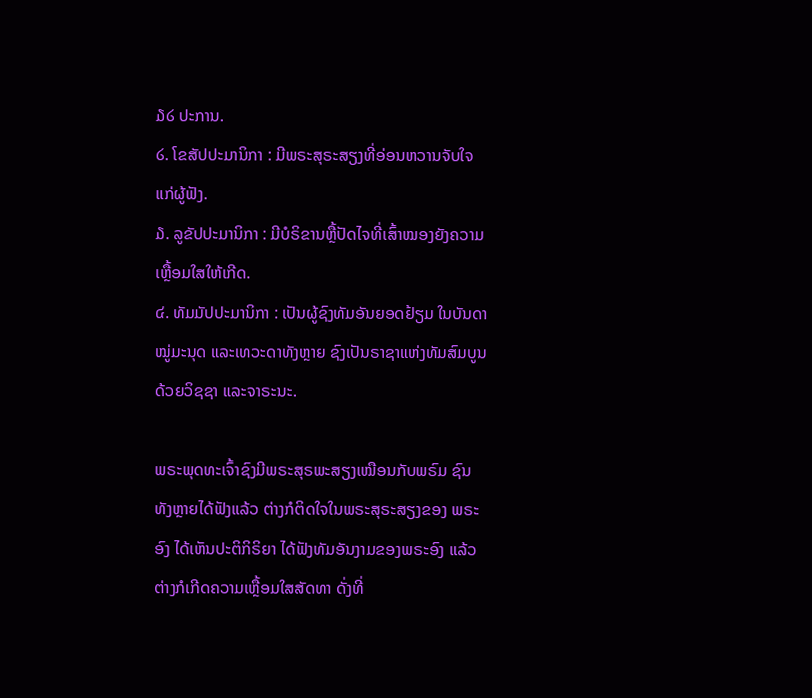໓໒ ປະການ.
໒. ໂຂສັປປະມານິກາ : ມີພຣະສຸຣະສຽງທີ່ອ່ອນຫວານຈັບໃຈແກ່ຜູ້ຟັງ.
໓. ລູຂັປປະມານິກາ : ມີບໍຣິຂານຫຼື້ປັດໄຈທີ່ເສົ້າໝອງຍັງຄວາມເຫຼື້ອມໃສໃຫ້ເກີດ.
໔. ທັມມັປປະມານິກາ : ເປັນຜູ້ຊົງທັມອັນຍອດຢ້ຽມ ໃນບັນດາໝູ່ມະນຸດ ແລະເທວະດາທັງຫຼາຍ ຊົງເປັນຣາຊາແຫ່ງທັມສົມບູນດ້ວຍວິຊຊາ ແລະຈາຣະນະ.

ພຣະພຸດທະເຈົ້າຊົງມີພຣະສຸຣພະສຽງເໝືອນກັບພຣົມ ຊົນທັງຫຼາຍໄດ້ຟັງແລ້ວ ຕ່າງກໍຕິດໃຈໃນພຣະສຸຣະສຽງຂອງ ພຣະອົງ ໄດ້ເຫັນປະຕິກິຣິຍາ ໄດ້ຟັງທັມອັນງາມຂອງພຣະອົງ ແລ້ວຕ່າງກໍເກີດຄວາມເຫຼື້ອມໃສສັດທາ ດັ່ງທີ່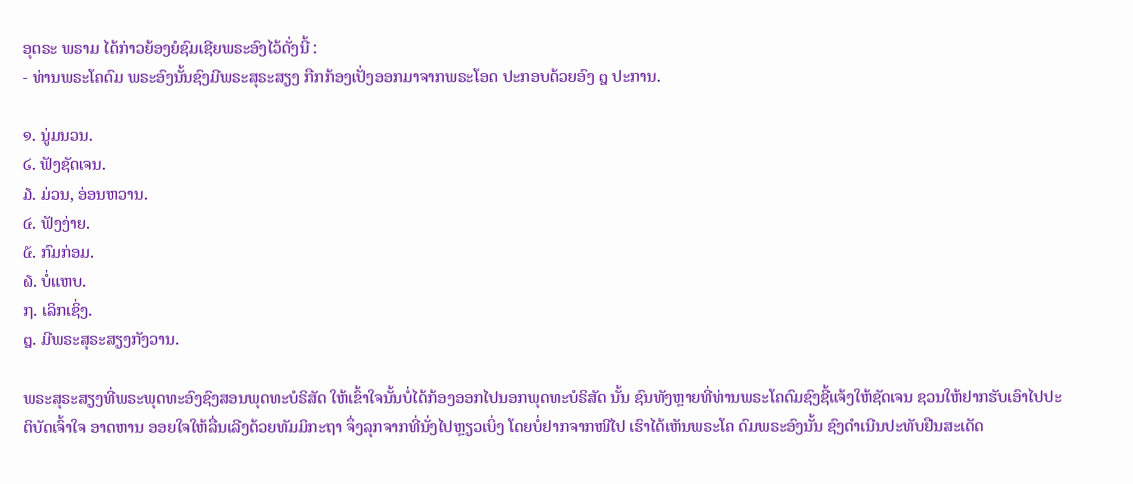ອຸຕຣະ ພຣາມ ໄດ້ກ່າວຍ້ອງຍໍຊົມເຊີຍພຣະອົງໄວ້ດັ່ງນີ້ :
- ທ່ານພຣະໂຄດົມ ພຣະອົງນັ້ນຊົງມີພຣະສຸຣະສຽງ ກືກກ້ອງເປັ່ງອອກມາຈາກພຣະໂອດ ປະກອບດ້ວຍອົງ ໘ ປະການ.

໑. ນູ່ມນວນ.
໒. ຟັງຊັດເຈນ.
໓. ມ່ວນ, ອ່ອນຫວານ.
໔. ຟັງງ່າຍ.
໕. ກົມກ່ອມ.
໖. ບໍ່ແຫບ.
໗. ເລິກເຊິ່ງ.
໘. ມີພຣະສຸຣະສຽງກັງວານ.

ພຣະສຸຣະສຽງທີ່ພຣະພຸດທະອົງຊົງສອນພຸດທະບໍຣິສັດ ໃຫ້ເຂົ້າໃຈນັ້ນບໍ່ໄດ້ກ້ອງອອກໄປນອກພຸດທະບໍຣິສັດ ນັ້ນ ຊົນທັງຫຼາຍທີ່ທ່ານພຣະໂຄດົມຊົງຊີ້ແຈ້ງໃຫ້ຊັດເຈນ ຊວນໃຫ້ຢາກຮັບເອົາໄປປະຕິບັດເຈົ້າໃຈ ອາດຫານ ອອຍໃຈໃຫ້ລື່ນເລີງດ້ວຍທັມມິກະຖາ ຈຶ່ງລຸກຈາກທີ່ນັ່ງໄປຫຼຽວເບິ່ງ ໂດຍບໍ່ຢາກຈາກໜີໄປ ເຮົາໄດ້ເຫັນພຣະໂຄ ດົມພຣະອົງນັ້ນ ຊົງດຳເນີນປະທັບຢືນສະເດັດ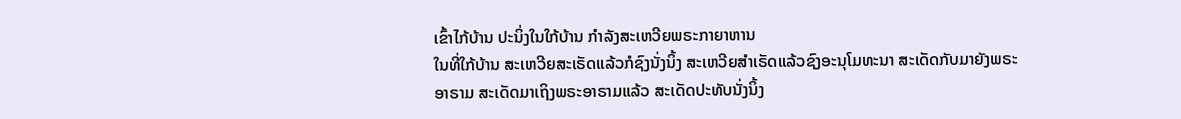ເຂົ້າໄກ້ບ້ານ ປະນິ່ງໃນໃກ້ບ້ານ ກຳລັງສະເຫວີຍພຣະກາຍາຫານ
ໃນທີ່ໃກ້ບ້ານ ສະເຫວີຍສະເຣັດແລ້ວກໍຊົງນັ່ງນິ້ງ ສະເຫວີຍສຳເຣັດແລ້ວຊົງອະນຸໂມທະນາ ສະເດັດກັບມາຍັງພຣະ
ອາຣາມ ສະເດັດມາເຖິງພຣະອາຣາມແລ້ວ ສະເດັດປະທັບນັ່ງນິ້ງ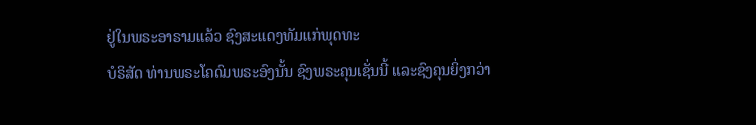ຢູ່ໃນພຣະອາຣາມແລ້ວ ຊົງສະແດງທັມແກ່ພຸດທະ
ບໍຣິສັດ ທ່ານພຣະໂຄດົມພຣະອົງນັ້ນ ຊົງພຣະຄຸນເຊັ່ນນີ້ ແລະຊົງຄຸນຍິ່ງກວ່າ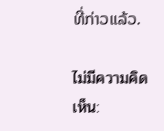ທີ່ກ່າວແລ້ວ.

ไม่มีความคิดเห็น: